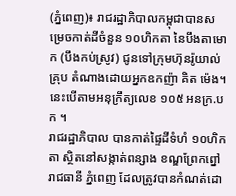(ភ្នំពេញ)៖ រាជរដ្ឋាភិបាលកម្ពុជាបានសម្រេចកាត់ដីចំនួន ១០ហិកតា នៃបឹងតាមោក (បឹងកប់ស្រូវ) ជូនទៅក្រុមហ៊ុនរ៉ូយាល់ គ្រុប តំណាងដោយអ្នកឧកញ៉ា គិត ម៉េង។ នេះបើតាមអនុក្រឹត្យលេខ ១០៥ អនក្រ.បក ។
រាជរដ្ឋាភិបាល បានកាត់ផ្ទៃដីទំហំ ១០ហិកតា ស្ថិតនៅសង្កាត់ពន្សាង ខណ្ឌព្រែកព្នៅ រាជធានី ភ្នំពេញ ដែលត្រូវបានកំណត់ដោ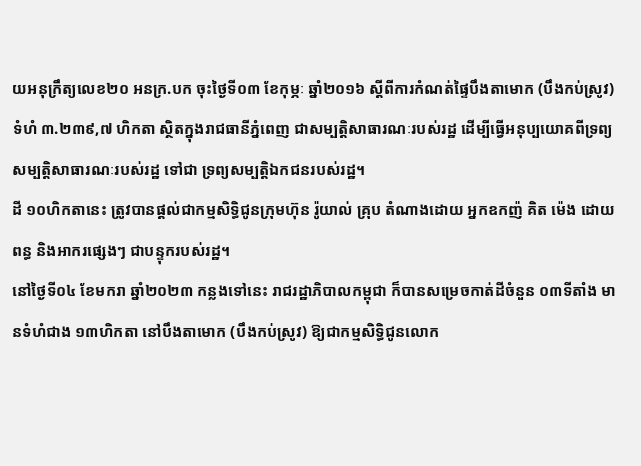យអនុក្រឹត្យលេខ២០ អនក្រ.បក ចុះថ្ងៃទី០៣ ខែកុម្ភៈ ឆ្នាំ២០១៦ ស្ដីពីការកំណត់ផ្ទៃបឹងតាមោក (បឹងកប់ស្រូវ) ទំហំ ៣.២៣៩,៧ ហិកតា ស្ថិតក្នុងរាជធានីភ្នំពេញ ជាសម្បត្តិសាធារណៈរបស់រដ្ឋ ដើម្បីធ្វើអនុប្បយោគពីទ្រព្យសម្បត្តិសាធារណៈរបស់រដ្ឋ ទៅជា ទ្រព្យសម្បត្តិឯកជនរបស់រដ្ឋ។
ដី ១០ហិកតានេះ ត្រូវបានផ្តល់ជាកម្មសិទ្ធិជូនក្រុមហ៊ុន រ៉ូយាល់ គ្រុប តំណាងដោយ អ្នកឧកញ៉ គិត ម៉េង ដោយពន្ធ និងអាករផ្សេងៗ ជាបន្ទុករបស់រដ្ឋ។
នៅថ្ងៃទី០៤ ខែមករា ឆ្នាំ២០២៣ កន្លងទៅនេះ រាជរដ្ឋាភិបាលកម្ពុជា ក៏បានសម្រេចកាត់ដីចំនួន ០៣ទីតាំង មានទំហំជាង ១៣ហិកតា នៅបឹងតាមោក (បឹងកប់ស្រូវ) ឱ្យជាកម្មសិទ្ធិជូនលោក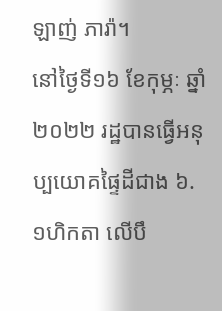ឡាញ់ ភារ៉ា។
នៅថ្ងៃទី១៦ ខែកុម្ភៈ ឆ្នាំ២០២២ រដ្ឋបានធ្វើអនុប្បយោគផ្ទៃដីជាង ៦.១ហិកតា លើបឹ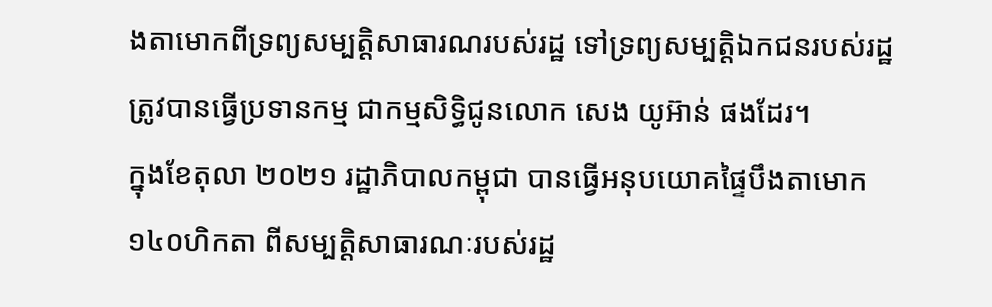ងតាមោកពីទ្រព្យសម្បត្តិសាធារណរបស់រដ្ឋ ទៅទ្រព្យសម្បត្តិឯកជនរបស់រដ្ឋ ត្រូវបានធ្វើប្រទានកម្ម ជាកម្មសិទ្ធិជូនលោក សេង យូអ៊ាន់ ផងដែរ។
ក្នុងខែតុលា ២០២១ រដ្ឋាភិបាលកម្ពុជា បានធ្វើអនុបយោគផ្ទៃបឹងតាមោក ១៤០ហិកតា ពីសម្បត្តិសាធារណៈរបស់រដ្ឋ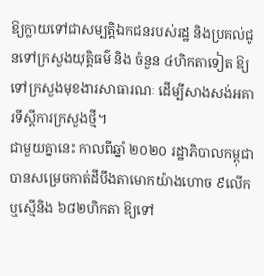ឱ្យក្លាយទៅជាសម្បត្តិឯកជនរបស់រដ្ឋ និងប្រគល់ជូនទៅក្រសួងយុត្តិធម៌ និង ចំនួន ៤ហិកតាទៀត ឱ្យទៅក្រសួងមុខងារសាធារណៈ ដើម្បីសាងសង់អគារទីស្ដីការក្រសួងថ្មី។
ជាមួយគ្នានេះ កាលពីឆ្នាំ ២០២០ រដ្ឋាភិបាលកម្ពុជាបានសម្រេចកាត់ដីបឹងតាមោកយ៉ាងហោច ៩លើក ឬស្មើនិង ៦៨២ហិកតា ឱ្យទៅ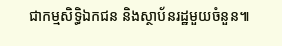ជាកម្មសិទ្ធិឯកជន និងស្ថាប័នរដ្ឋមួយចំនួន៕